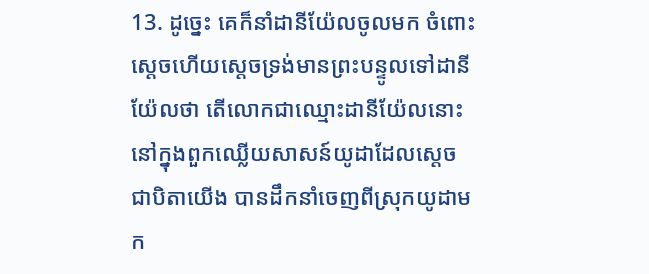13. ដូច្នេះ គេក៏នាំដានីយ៉ែលចូលមក ចំពោះស្តេចហើយស្តេចទ្រង់មានព្រះបន្ទូលទៅដានីយ៉ែលថា តើលោកជាឈ្មោះដានីយ៉ែលនោះ នៅក្នុងពួកឈ្លើយសាសន៍យូដាដែលស្តេច ជាបិតាយើង បានដឹកនាំចេញពីស្រុកយូដាមក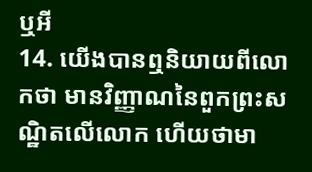ឬអី
14. យើងបានឮនិយាយពីលោកថា មានវិញ្ញាណនៃពួកព្រះសណ្ឋិតលើលោក ហើយថាមា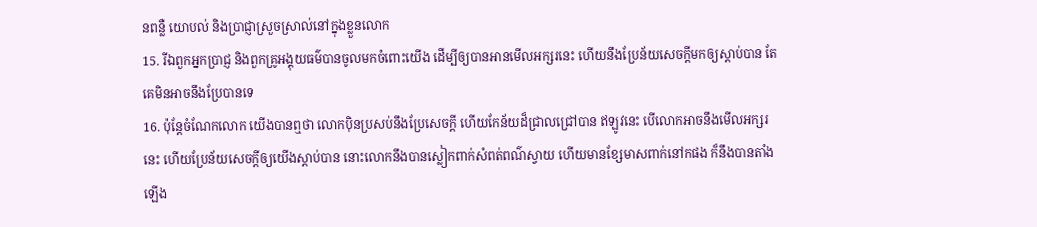នពន្លឺ យោបល់ និងប្រាជ្ញាស្រួចស្រាល់នៅក្នុងខ្លួនលោក
15. រីឯពួកអ្នកប្រាជ្ញ និងពួកគ្រូអង្គុយធម៌បានចូលមកចំពោះយើង ដើម្បីឲ្យបានអានមើលអក្សរនេះ ហើយនឹងប្រែន័យសេចក្ដីមកឲ្យស្តាប់បាន តែគេមិនអាចនឹងប្រែបានទេ
16. ប៉ុន្តែចំណែកលោក យើងបានឮថា លោកប៉ិនប្រសប់នឹងប្រែសេចក្ដី ហើយកែន័យដ៏ជ្រាលជ្រៅបាន ឥឡូវនេះ បើលោកអាចនឹងមើលអក្សរនេះ ហើយប្រែន័យសេចក្ដីឲ្យយើងស្តាប់បាន នោះលោកនឹងបានស្លៀកពាក់សំពត់ពណ៌ស្វាយ ហើយមានខ្សែមាសពាក់នៅកផង ក៏នឹងបានតាំងឡើង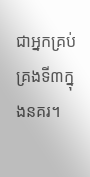ជាអ្នកគ្រប់គ្រងទី៣ក្នុងនគរ។